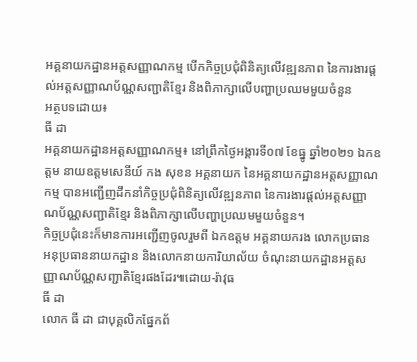អគ្គនាយកដ្ឋានអត្តសញ្ញាណកម្ម បើកកិច្ចប្រជុំពិនិត្យលើវឌ្ឍនភាព នៃការងារផ្ដល់អត្តសញ្ញាណប័ណ្ណសញ្ជាតិខ្មែរ និងពិភាក្សាលើបញ្ហាប្រឈមមួយចំនួន
អត្ថបទដោយ៖
ធី ដា
អគ្គនាយកដ្ឋានអត្តសញ្ញាណកម្ម៖ នៅព្រឹកថ្ងៃអង្គារទី០៧ ខែធ្នូ ឆ្នាំ២០២១ ឯកឧត្តម នាយឧត្តមសេនីយ៍ កង សុខន អគ្គនាយក នៃអគ្គនាយកដ្ឋានអត្តសញ្ញាណកម្ម បានអញ្ជើញដឹកនាំកិច្ចប្រជុំពិនិត្យលើវឌ្ឍនភាព នៃការងារផ្ដល់អត្តសញ្ញាណប័ណ្ណសញ្ជាតិខ្មែរ និងពិភាក្សាលើបញ្ហាប្រឈមមួយចំនួន។
កិច្ចប្រជុំនេះក៏មានការអញ្ជើញចូលរួមពី ឯកឧត្តម អគ្គនាយករង លោកប្រធាន អនុប្រធាននាយកដ្ឋាន និងលោកនាយការិយាល័យ ចំណុះនាយកដ្ឋានអត្តសញ្ញាណប័ណ្ណសញ្ជាតិខ្មែរផងដែរ៕ដោយ-រ៉ាវុធ
ធី ដា
លោក ធី ដា ជាបុគ្គលិកផ្នែកព័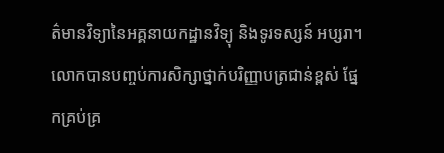ត៌មានវិទ្យានៃអគ្គនាយកដ្ឋានវិទ្យុ និងទូរទស្សន៍ អប្សរា។ លោកបានបញ្ចប់ការសិក្សាថ្នាក់បរិញ្ញាបត្រជាន់ខ្ពស់ ផ្នែកគ្រប់គ្រ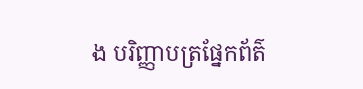ង បរិញ្ញាបត្រផ្នែកព័ត៌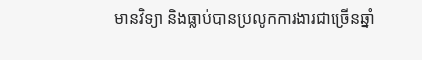មានវិទ្យា និងធ្លាប់បានប្រលូកការងារជាច្រើនឆ្នាំ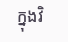ក្នុងវិ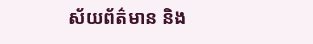ស័យព័ត៌មាន និង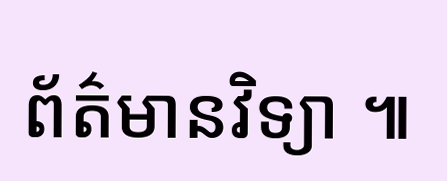ព័ត៌មានវិទ្យា ៕